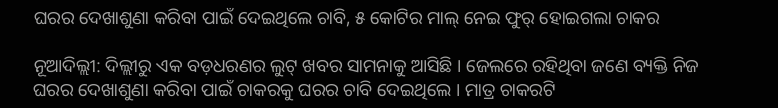ଘରର ଦେଖାଶୁଣା କରିବା ପାଇଁ ଦେଇଥିଲେ ଚାବି, ୫ କୋଟିର ମାଲ୍ ନେଇ ଫୁର୍ ହୋଇଗଲା ଚାକର

ନୂଆଦିଲ୍ଲୀ: ଦିଲ୍ଲୀରୁ ଏକ ବଡ଼ଧରଣର ଲୁଟ୍ ଖବର ସାମନାକୁ ଆସିଛି । ଜେଲରେ ରହିଥିବା ଜଣେ ବ୍ୟକ୍ତି ନିଜ ଘରର ଦେଖାଶୁଣା କରିବା ପାଇଁ ଚାକରକୁ ଘରର ଚାବି ଦେଇଥିଲେ । ମାତ୍ର ଚାକରଟି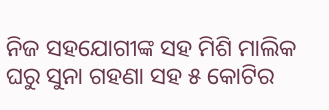ନିଜ ସହଯୋଗୀଙ୍କ ସହ ମିଶି ମାଲିକ ଘରୁ ସୁନା ଗହଣା ସହ ୫ କୋଟିର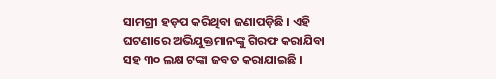ସାମଗ୍ରୀ ହଡ଼ପ କରିଥିବା ଜଣାପଡ଼ିଛି । ଏହି ଘଟଣାରେ ଅଭିଯୁକ୍ତମାନଙ୍କୁ ଗିରଫ କରାଯିବା ସହ ୩୦ ଲକ୍ଷ ଟଙ୍କା ଜବତ କରାଯାଇଛି ।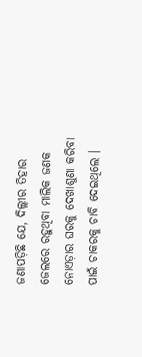ଜଣାପଡ଼ିଛି ଯେ, ଦିଲ୍ଲୀର ତିହାର ଜେଲରେ ରହୁଥିବା ମାଲିକ ଜଣକ ନୋଏଡ଼ାର ଘରକୁ ଦେଖାଶୁଣା କରିବା ପାଇଁ ଚାକରକୁ ଚାବି ଦେଇଥିଲେ ।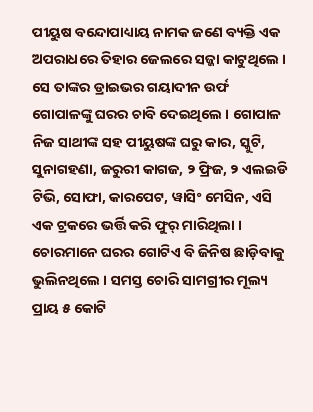ପୀୟୁଷ ବନ୍ଦୋପାଧ୍ୟାୟ ନାମକ ଜଣେ ବ୍ୟକ୍ତି ଏକ ଅପରାଧରେ ତିହାର ଜେଲରେ ସଜ୍ଜା କାଟୁଥିଲେ । ସେ ତାଙ୍କର ଡ୍ରାଇଭର ଗୟାଦୀନ ଉର୍ଫ ଗୋପାଳଙ୍କୁ ଘରର ଚାବି ଦେଇଥିଲେ । ଗୋପାଳ ନିଜ ସାଥୀଙ୍କ ସହ ପୀୟୁଷଙ୍କ ଘରୁ କାର, ସ୍କୁଟି, ସୁନାଗହଣା, ଜରୁରୀ କାଗଜ, ୨ ଫ୍ରିଜ, ୨ ଏଲଇଡି ଟିଭି, ସୋଫା, କାରପେଟ, ୱାସିଂ ମେସିନ, ଏସି ଏକ ଟ୍ରକରେ ଭର୍ତ୍ତି କରି ଫୁର୍ ମାରିଥିଲା । ଚୋରମାନେ ଘରର ଗୋଟିଏ ବି ଜିନିଷ ଛାଡ଼ିବାକୁ ଭୁଲିନଥିଲେ । ସମସ୍ତ ଚୋରି ସାମଗ୍ରୀର ମୂଲ୍ୟ ପ୍ରାୟ ୫ କୋଟି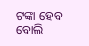ଟଙ୍କା ହେବ ବୋଲି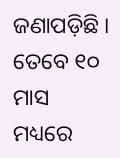ଜଣାପଡ଼ିଛି । ତେବେ ୧୦ ମାସ ମଧ୍ୟରେ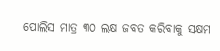ପୋଲିସ ମାତ୍ର ୩୦ ଲକ୍ଷ ଜବତ କରିବାକୁ ସକ୍ଷମ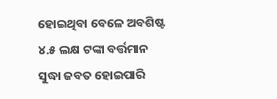ହୋଇଥିବା ବେଳେ ଅବଶିଷ୍ଟ ୪.୫ ଲକ୍ଷ ଟଙ୍କା ବର୍ତ୍ତମାନ ସୁଦ୍ଧା ଜବତ ହୋଇପାରି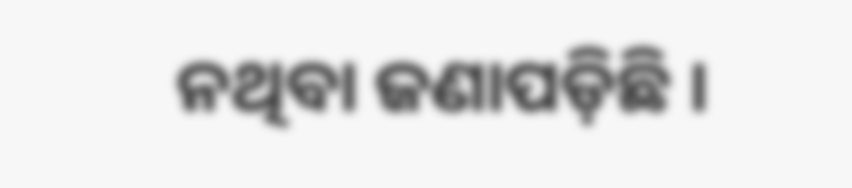ନଥିବା ଜଣାପଡ଼ିଛି ।